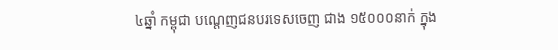៤ឆ្នាំ កម្ពុជា បណ្តេញជនបរទេសចេញ ជាង ១៥០០០នាក់ ក្នុង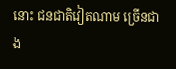នោះ ជនជាតិវៀតណាម ច្រើនជាង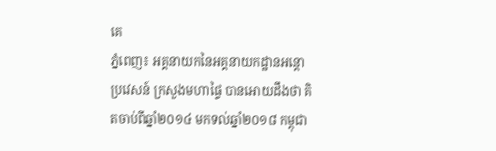គេ
ភ្នំពេញ៖ អគ្គនាយកនៃអគ្គនាយកដ្ឋានអន្ដោប្រវេសន៍ ក្រសួងមហាផ្ទៃ បានអោយដឹងថា គិតចាប់ពីឆ្នាំ២០១៤ មកទល់ឆ្នាំ២០១៨ កម្ពុជា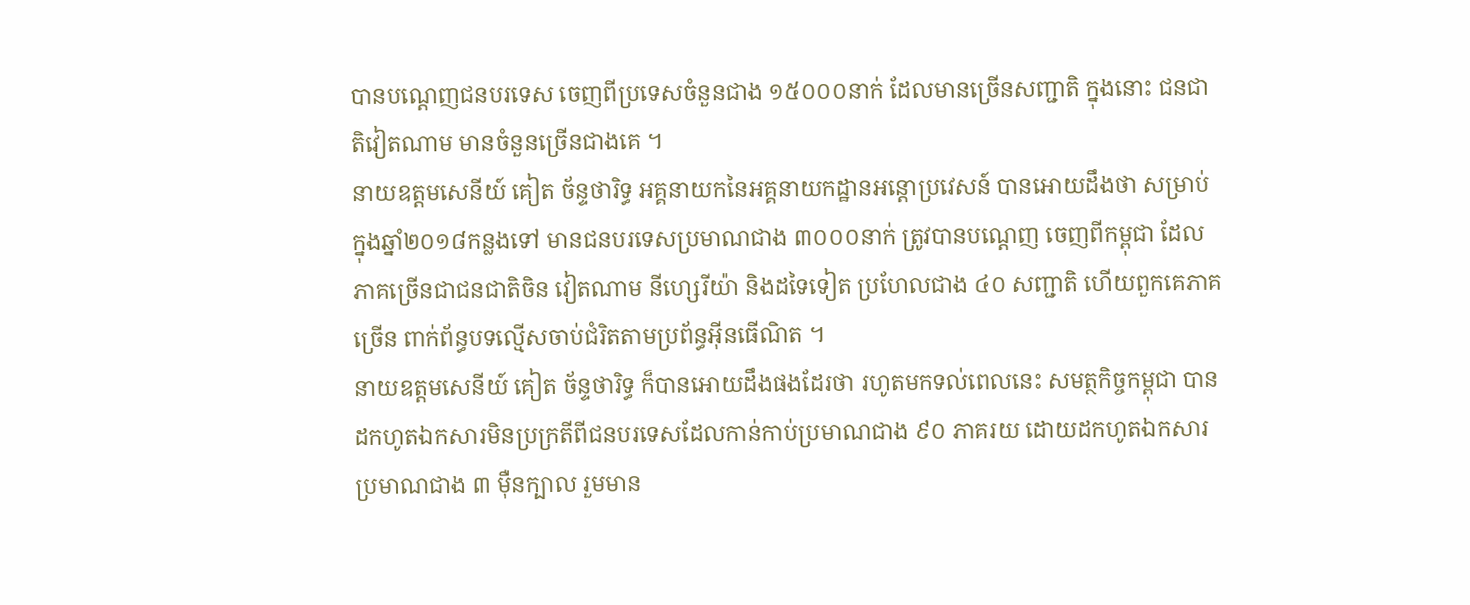បានបណ្ដេញជនបរទេស ចេញពីប្រទេសចំនួនជាង ១៥០០០នាក់ ដែលមានច្រើនសញ្ជាតិ ក្នុងនោះ ជនជាតិវៀតណាម មានចំនួនច្រើនជាងគេ ។
នាយឧត្តមសេនីយ៍ គៀត ច័ន្ទថារិទ្ធ អគ្គនាយកនៃអគ្គនាយកដ្ឋានអន្ដោប្រវេសន៍ បានអោយដឹងថា សម្រាប់ក្នុងឆ្នាំ២០១៨កន្លងទៅ មានជនបរទេសប្រមាណជាង ៣០០០នាក់ ត្រូវបានបណ្តេញ ចេញពីកម្ពុជា ដែលភាគច្រើនជាជនជាតិចិន វៀតណាម នីហេ្សរីយ៉ា និងដទៃទៀត ប្រហែលជាង ៤០ សញ្ជាតិ ហើយពួកគេភាគច្រើន ពាក់ព័ន្ធបទល្មើសចាប់ជំរិតតាមប្រព័ន្ធអ៊ីនធើណិត ។
នាយឧត្តមសេនីយ៍ គៀត ច័ន្ទថារិទ្ធ ក៏បានអោយដឹងផងដែរថា រហូតមកទល់ពេលនេះ សមត្ថកិច្ចកម្ពុជា បានដកហូតឯកសារមិនប្រក្រតីពីជនបរទេសដែលកាន់កាប់ប្រមាណជាង ៩០ ភាគរយ ដោយដកហូតឯកសារប្រមាណជាង ៣ ម៉ឺនក្បាល រួមមាន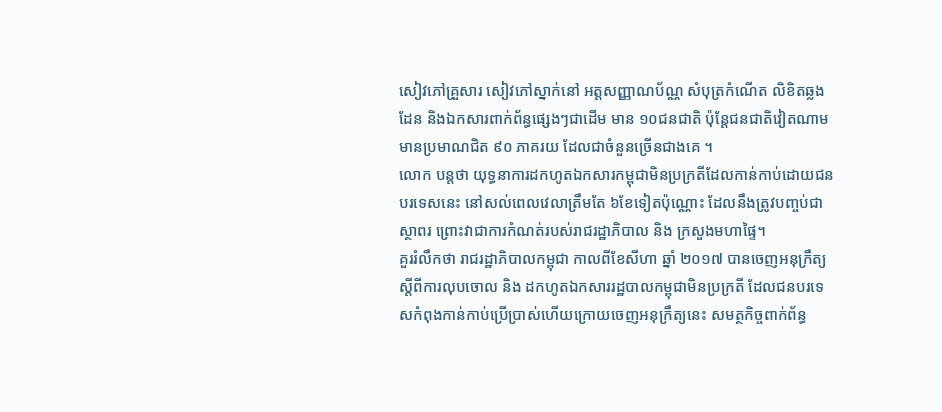សៀវភៅគ្រួសារ សៀវភៅស្នាក់នៅ អត្ដសញ្ញាណប័ណ្ណ សំបុត្រកំណើត លិខិតឆ្លងដែន និងឯកសារពាក់ព័ន្ធផ្សេងៗជាដើម មាន ១០ជនជាតិ ប៉ុន្ដែជនជាតិវៀតណាមមានប្រមាណជិត ៩០ ភាគរយ ដែលជាចំនួនច្រើនជាងគេ ។
លោក បន្តថា យុទ្ធនាការដកហូតឯកសារកម្ពុជាមិនប្រក្រតីដែលកាន់កាប់ដោយជនបរទេសនេះ នៅសល់ពេលវេលាត្រឹមតែ ៦ខែទៀតប៉ុណ្ណោះ ដែលនឹងត្រូវបញ្ចប់ជាស្ថាពរ ព្រោះវាជាការកំណត់របស់រាជរដ្ឋាភិបាល និង ក្រសួងមហាផ្ទៃ។
គួររំលឹកថា រាជរដ្ឋាភិបាលកម្ពុជា កាលពីខែសីហា ឆ្នាំ ២០១៧ បានចេញអនុក្រឹត្យស្ដីពីការលុបចោល និង ដកហូតឯកសាររដ្ឋបាលកម្ពុជាមិនប្រក្រតី ដែលជនបរទេសកំពុងកាន់កាប់ប្រើប្រាស់ហើយក្រោយចេញអនុក្រឹត្យនេះ សមត្ថកិច្ចពាក់ព័ន្ធ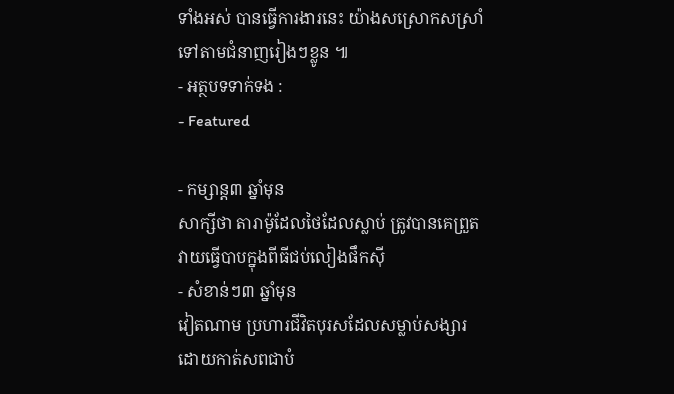ទាំងអស់ បានធ្វើការងារនេះ យ៉ាងសស្រោកសស្រាំទៅតាមជំនាញរៀងៗខ្លូន ៕
- អត្ថបទទាក់ទង :
- Featured

- កម្សាន្ត៣ ឆ្នាំមុន
សាក្សីថា តារាម៉ូដែលថៃដែលស្លាប់ ត្រូវបានគេព្រួតវាយធ្វើបាបក្នុងពីធីជប់លៀងផឹកស៊ី
- សំខាន់ៗ៣ ឆ្នាំមុន
វៀតណាម ប្រហារជីវិតបុរសដែលសម្លាប់សង្សារដោយកាត់សពជាបំ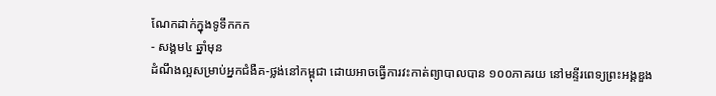ណែកដាក់ក្នុងទូទឹកកក
- សង្គម៤ ឆ្នាំមុន
ដំណឹងល្អសម្រាប់អ្នកជំងឺគ-ថ្លង់នៅកម្ពុជា ដោយអាចធ្វើការវះកាត់ព្យាបាលបាន ១០០ភាគរយ នៅមន្ទីរពេទ្យព្រះអង្គឌួង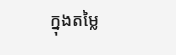ក្នុងតម្លៃ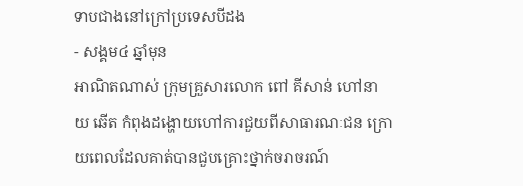ទាបជាងនៅក្រៅប្រទេសបីដង
- សង្គម៤ ឆ្នាំមុន
អាណិតណាស់ ក្រុមគ្រួសារលោក ពៅ គីសាន់ ហៅនាយ ឆើត កំពុងដង្ហោយហៅការជួយពីសាធារណៈជន ក្រោយពេលដែលគាត់បានជួបគ្រោះថ្នាក់ចរាចរណ៍